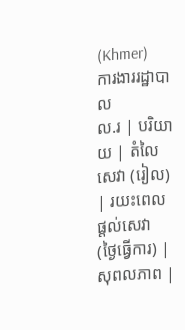(Khmer)
ការងាររដ្ឋាបាល
ល.រ | បរិយាយ | តំលៃសេវា (រៀល) | រយះពេលផ្តល់សេវា (ថ្ងៃធ្វើការ) | សុពលភាព |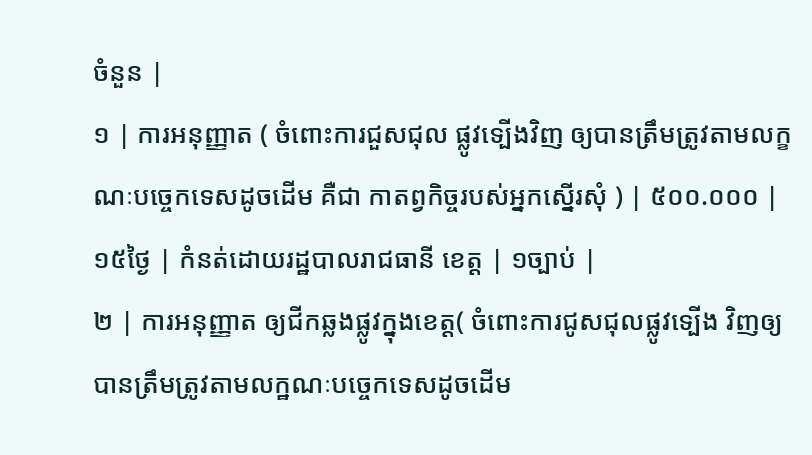ចំនួន |
១ | ការអនុញ្ញាត ( ចំពោះការជួសជុល ផ្លូវទ្បើងវិញ ឲ្យបានត្រឹមត្រូវតាមលក្ខណៈបច្ចេកទេសដូចដើម គឺជា កាតព្វកិច្ចរបស់អ្នកស្នើរសុំ ) | ៥០០.០០០ | ១៥ថ្ងៃ | កំនត់ដោយរដ្ឋបាលរាជធានី ខេត្ត | ១ច្បាប់ |
២ | ការអនុញ្ញាត ឲ្យជីកឆ្លងផ្លូវក្នុងខេត្ត( ចំពោះការជូសជុលផ្លូវទ្បើង វិញឲ្យបានត្រឹមត្រូវតាមលក្ឋណៈបច្ចេកទេសដូចដើម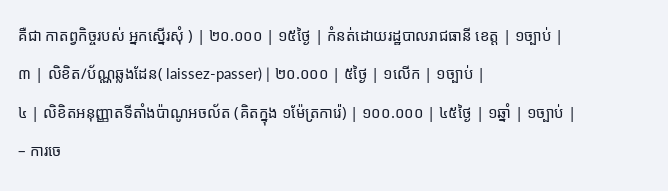គឺជា កាតព្វកិច្ចរបស់ អ្នកស្នើរសុំ ) | ២០.០០០ | ១៥ថ្ងៃ | កំនត់ដោយរដ្ឋបាលរាជធានី ខេត្ត | ១ច្បាប់ |
៣ | លិខិត/ប័ណ្ណឆ្លងដែន( laissez-passer) | ២០.០០០ | ៥ថ្ងៃ | ១លើក | ១ច្បាប់ |
៤ | លិខិតអនុញ្ញាតទីតាំងប៉ាណូអចល័ត (គិតក្នុង ១ម៉ែត្រការ៉េ) | ១០០.០០០ | ៤៥ថ្ងៃ | ១ឆ្នាំ | ១ច្បាប់ |
– ការចេ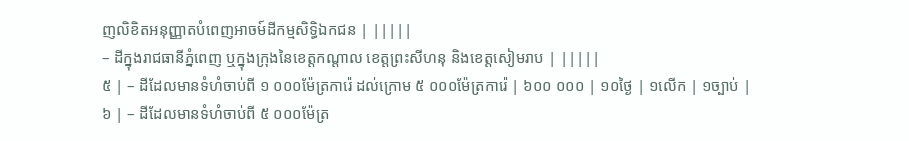ញលិខិតអនុញ្ញាតបំពេញអាចម៍ដីកម្មសិទ្ធិឯកជន | |||||
– ដីក្នុងរាជធានីភ្នំពេញ ឬក្នុងក្រុងនៃខេត្តកណ្តាល ខេត្តព្រះសីហនុ និងខេត្តសៀមរាប | |||||
៥ | – ដីដែលមានទំហំចាប់ពី ១ ០០០ម៉ែត្រការ៉េ ដល់ក្រោម ៥ ០០០ម៉ែត្រការ៉េ | ៦០០ ០០០ | ១០ថ្ងៃ | ១លើក | ១ច្បាប់ |
៦ | – ដីដែលមានទំហំចាប់ពី ៥ ០០០ម៉ែត្រ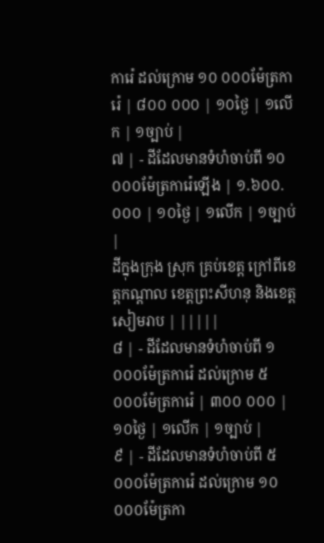ការ៉េ ដល់ក្រោម ១០ ០០០ម៉ែត្រការ៉េ | ៨០០ ០០០ | ១០ថ្ងៃ | ១លើក | ១ច្បាប់ |
៧ | - ដីដែលមានទំហំចាប់ពី ១០ ០០០ម៉ែត្រការ៉េឡើង | ១.៦០០.០០០ | ១០ថ្ងៃ | ១លើក | ១ច្បាប់ |
ដីក្នុងក្រុង ស្រុក គ្រប់ខេត្ត ក្រៅពីខេត្តកណ្តាល ខេត្តព្រះសីហនុ និងខេត្តសៀមរាប | |||||
៨ | - ដីដែលមានទំហំចាប់ពី ១ ០០០ម៉ែត្រការ៉េ ដល់ក្រោម ៥ ០០០ម៉ែត្រការ៉េ | ៣០០ ០០០ | ១០ថ្ងៃ | ១លើក | ១ច្បាប់ |
៩ | - ដីដែលមានទំហំចាប់ពី ៥ ០០០ម៉ែត្រការ៉េ ដល់ក្រោម ១០ ០០០ម៉ែត្រកា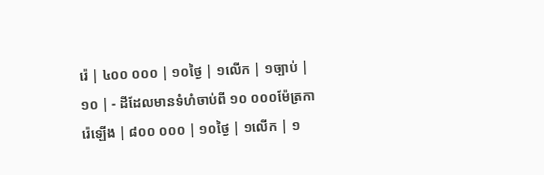រ៉េ | ៤០០ ០០០ | ១០ថ្ងៃ | ១លើក | ១ច្បាប់ |
១០ | - ដីដែលមានទំហំចាប់ពី ១០ ០០០ម៉ែត្រការ៉េឡើង | ៨០០ ០០០ | ១០ថ្ងៃ | ១លើក | ១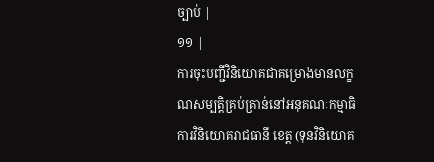ច្បាប់ |
១១ |
ការចុះបញ្ជីវិនិយោគជាគម្រោងមានលក្ខណសម្បត្តិគ្រប់គ្រាន់នៅអនុគណៈកម្មាធិការវិនិយោគរាជធានី ខេត្ត (ទុនវិនិយោគ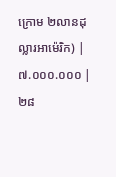ក្រោម ២លានដុល្លារអាម៉េរិក) |
៧.០០០.០០០ | ២៨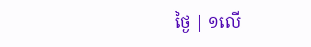ថ្ងៃ | ១លើ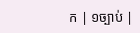ក | ១ច្បាប់ |